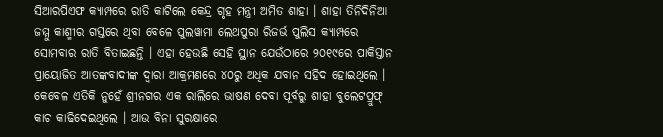ସିଆରପିଏଫ କ୍ୟାମ୍ପରେ ରାତି କାଟିଲେ କେନ୍ଦ୍ର ଗୃହ ମନ୍ତ୍ରୀ ଅମିତ ଶାହା । ଶାହା ତିନିଦିନିଆ ଜମ୍ମୁ କାଶ୍ମୀର ଗସ୍ତରେ ଥିବା ବେଳେ ପୁଲୱାମା ଲେଥପୁରା ରିଜର୍ଭ ପୁଲିସ କ୍ୟାମ୍ପରେ ସୋମବାର ରାତି ବିତାଇଛନ୍ତି । ଏହା ହେଉଛି ସେହି ସ୍ଥାନ ଯେଉଁଠାରେ ୨୦୧୯ରେ ପାକିସ୍ତାନ ପ୍ରାୟୋଜିତ ଆତଙ୍କବାଦୀଙ୍କ ଦ୍ୱାରା ଆକ୍ରମଣରେ ୪୦ରୁ ଅଧିକ ଯବାନ ସହିଦ ହୋଇଥିଲେ । କେବେଳ ଏତିକି ନୁହେଁ ଶ୍ରୀନଗର ଏକ ରାଲିରେ ଭାଷଣ ଦେବା ପୂର୍ବରୁ ଶାହା ବୁଲେଟପ୍ରୁଫ୍ କାଚ କାଢିଦେଇଥିଲେ । ଆଉ ବିନା ସୁରକ୍ଷାରେ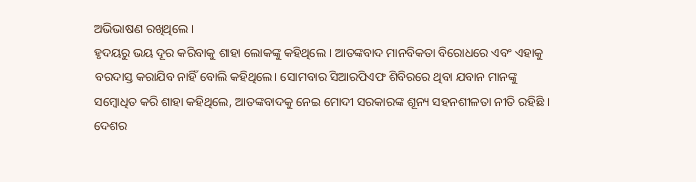ଅଭିଭାଷଣ ରଖିଥିଲେ ।
ହୃଦୟରୁ ଭୟ ଦୂର କରିବାକୁ ଶାହା ଲୋକଙ୍କୁ କହିଥିଲେ । ଆତଙ୍କବାଦ ମାନବିକତା ବିରୋଧରେ ଏବଂ ଏହାକୁ ବରଦାସ୍ତ କରାଯିବ ନାହିଁ ବୋଲି କହିଥିଲେ। ସୋମବାର ସିଆରପିଏଫ ଶିବିରରେ ଥିବା ଯବାନ ମାନଙ୍କୁ ସମ୍ବୋଧିତ କରି ଶାହା କହିଥିଲେ, ଆତଙ୍କବାଦକୁ ନେଇ ମୋଦୀ ସରକାରଙ୍କ ଶୂନ୍ୟ ସହନଶୀଳତା ନୀତି ରହିଛି । ଦେଶର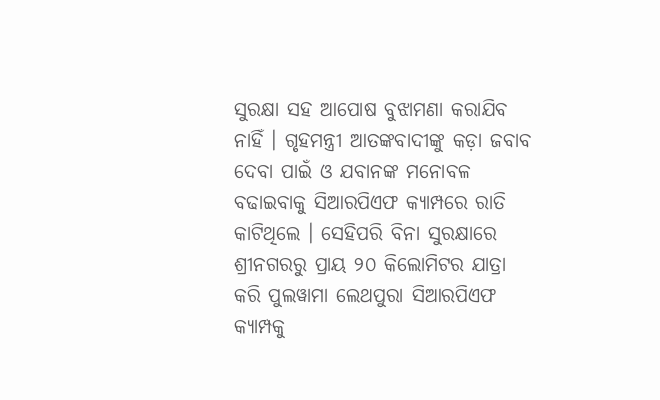ସୁରକ୍ଷା ସହ ଆପୋଷ ବୁଝାମଣା କରାଯିବ ନାହିଁ । ଗୃହମନ୍ତ୍ରୀ ଆତଙ୍କବାଦୀଙ୍କୁ କଡ଼ା ଜବାବ ଦେବା ପାଇଁ ଓ ଯବାନଙ୍କ ମନୋବଳ ବଢାଇବାକୁ ସିଆରପିଏଫ କ୍ୟାମ୍ପରେ ରାତି କାଟିଥିଲେ । ସେହିପରି ବିନା ସୁରକ୍ଷାରେ ଶ୍ରୀନଗରରୁ ପ୍ରାୟ ୨୦ କିଲୋମିଟର ଯାତ୍ରା କରି ପୁଲୱାମା ଲେଥପୁରା ସିଆରପିଏଫ କ୍ୟାମ୍ପକୁ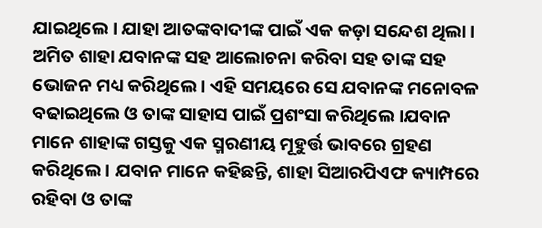ଯାଇଥିଲେ । ଯାହା ଆତଙ୍କବାଦୀଙ୍କ ପାଇଁ ଏକ କଡ଼ା ସନ୍ଦେଶ ଥିଲା ।
ଅମିତ ଶାହା ଯବାନଙ୍କ ସହ ଆଲୋଚନା କରିବା ସହ ତାଙ୍କ ସହ ଭୋଜନ ମଧ୍ୟ କରିଥିଲେ । ଏହି ସମୟରେ ସେ ଯବାନଙ୍କ ମନୋବଳ ବଢାଇଥିଲେ ଓ ତାଙ୍କ ସାହାସ ପାଇଁ ପ୍ରଶଂସା କରିଥିଲେ ।ଯବାନ ମାନେ ଶାହାଙ୍କ ଗସ୍ତକୁ ଏକ ସ୍ମରଣୀୟ ମୂହୁର୍ତ୍ତ ଭାବରେ ଗ୍ରହଣ କରିଥିଲେ । ଯବାନ ମାନେ କହିଛନ୍ତି, ଶାହା ସିଆରପିଏଫ କ୍ୟାମ୍ପରେ ରହିବା ଓ ତାଙ୍କ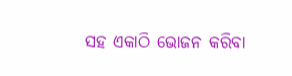ସହ ଏକାଠି ଭୋଜନ କରିବା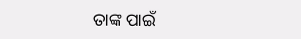ତାଙ୍କ ପାଇଁ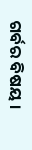ଗର୍ବର ବିଷୟ ।